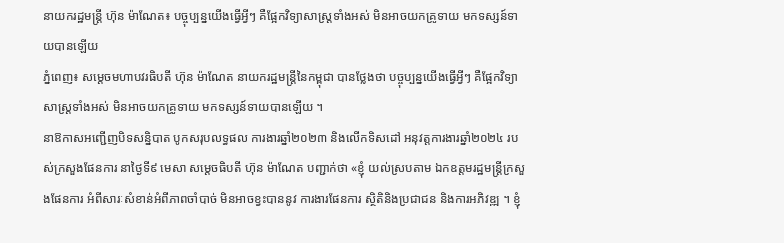នាយករដ្ឋមន្ត្រី ហ៊ុន ម៉ាណែត៖ បច្ចុប្បន្នយើងធ្វើអ្វីៗ គឺផ្អែកវិទ្យាសាស្ដ្រទាំងអស់ មិនអាចយកគ្រូទាយ មកទស្សន៍ទាយបានឡើយ
ភ្នំពេញ៖ សម្ដេចមហាបវរធិបតី ហ៊ុន ម៉ាណែត នាយករដ្ឋមន្ដ្រីនៃកម្ពុជា បានថ្លែងថា បច្ចុប្បន្នយើងធ្វើអ្វីៗ គឺផ្អែកវិទ្យាសាស្ដ្រទាំងអស់ មិនអាចយកគ្រូទាយ មកទស្សន៍ទាយបានឡើយ ។
នាឱកាសអញ្ជើញបិទសន្និបាត បូកសរុបលទ្ធផល ការងារឆ្នាំ២០២៣ និងលើកទិសដៅ អនុវត្តការងារឆ្នាំ២០២៤ របស់ក្រសួងផែនការ នាថ្ងៃទី៩ មេសា សម្ដេចធិបតី ហ៊ុន ម៉ាណែត បញ្ជាក់ថា «ខ្ញុំ យល់ស្របតាម ឯកឧត្តមរដ្ឋមន្ដ្រីក្រសួងផែនការ អំពីសារៈសំខាន់អំពីភាពចាំបាច់ មិនអាចខ្វះបាននូវ ការងារផែនការ ស្ថិតិនិងប្រជាជន និងការអភិវឌ្ឍ ។ ខ្ញុំ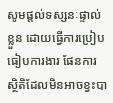សូមផ្ដល់ទស្សនៈផ្ទាល់ខ្លួន ដោយធ្វើការប្រៀបធៀបការងារ ផែនការស្ថិតិដែលមិនអាចខ្វះបា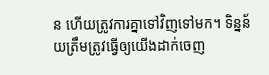ន ហើយត្រូវការគ្នាទៅវិញទៅមក។ ទិន្នន័យត្រឹមត្រូវធ្វើឲ្យយើងដាក់ចេញ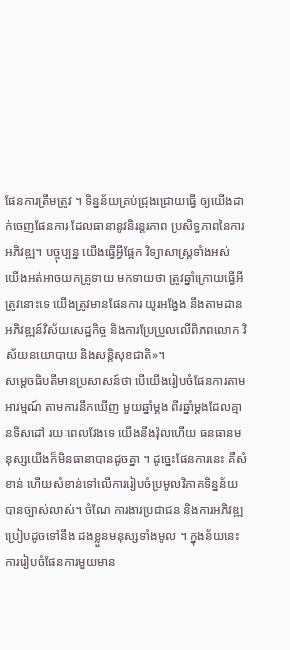ផែនការត្រឹមត្រូវ ។ ទិន្នន័យគ្រប់ជ្រុងជ្រោយធ្វើ ឲ្យយើងដាក់ចេញផែនការ ដែលធានានូវនិរន្ដរភាព ប្រសិទ្ធភាពនៃការអភិវឌ្ឍ។ បច្ចុប្បន្ន យើងធ្វើអ្វីផ្អែក វិទ្យាសាស្ដ្រទាំងអស់ យើងអត់អាចយកគ្រូទាយ មកទាយថា ត្រូវឆ្នាំក្រោយធ្វើអីត្រូវនោះទេ យើងត្រូវមានផែនការ យូរអង្វែង នឹងតាមដានអភិវឌ្ឍន៍វិស័យសេដ្ឋកិច្ច និងការប្រែប្រួលលើពិភពលោក វិស័យនយោបាយ និងសន្ដិសុខជាតិ»។
សម្ដេចធិបតីមានប្រសាសន៍ថា បើយើងរៀបចំផែនការតាមអារម្មណ៍ តាមការនឹកឃើញ មួយឆ្នាំម្ដង ពីរឆ្នាំម្ដងដែលគ្មានទិសដៅ រយៈពេលវែងទេ យើងនឹងវ៉ុលហើយ ធនធានមនុស្សយើងក៏មិនធានាបានដូចគ្នា ។ ដូច្នេះផែនការនេះ គឺសំខាន់ ហើយសំខាន់ទៅលើការរៀបចំប្រមូលវិភាគទិន្នន័យ បានច្បាស់លាស់។ ចំណែ ការងារប្រជាជន និងការអភិវឌ្ឍ ប្រៀបដូចទៅនឹង ដងខ្លួនមនុស្សទាំងមូល ។ ក្នុងន័យនេះ ការរៀបចំផែនការមួយមាន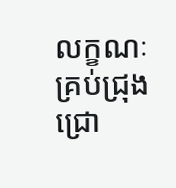លក្ខណៈគ្រប់ជ្រុងជ្រោ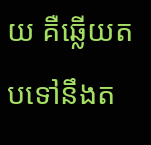យ គឺឆ្លើយតបទៅនឹងត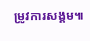ម្រូវការសង្គម៕